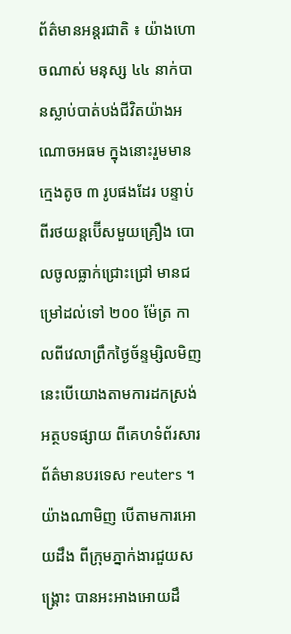ព័ត៌មានអន្តរជាតិ ៖ យ៉ាងហោចណាស់ មនុស្ស ៤៤ នាក់បានស្លាប់បាត់បង់ជីវិតយ៉ាងអណោចអធម ក្នុងនោះរួមមានក្មេងតូច ៣ រូបផងដែរ បន្ទាប់ពីរថយន្តប៊ើសមួយគ្រឿង បោលចូលធ្លាក់ជ្រោះជ្រៅ មានជម្រៅដល់ទៅ ២០០ ម៉ែត្រ កាលពីវេលាព្រឹកថ្ងៃច័ន្ទម្សិលមិញ នេះបើយោងតាមការដកស្រង់អត្ថបទផ្សាយ ពីគេហទំព័រសារព័ត៌មានបរទេស reuters ។
យ៉ាងណាមិញ បើតាមការអោយដឹង ពីក្រុមភ្នាក់ងារជួយសង្រ្គោះ បានអះអាងអោយដឹ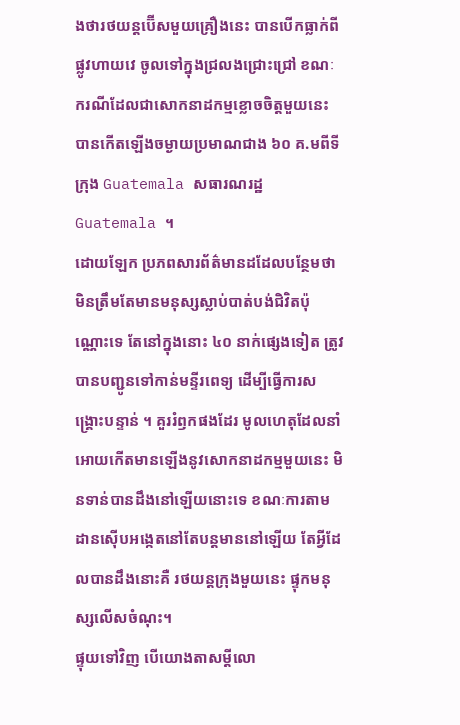ងថារថយន្តប៊ើសមួយគ្រឿងនេះ បានបើកធ្លាក់ពីផ្លូវហាយវេ ចូលទៅក្នុងជ្រលងជ្រោះជ្រៅ ខណៈករណីដែលជាសោកនាដកម្មខ្លោចចិត្តមួយនេះ បានកើតឡើងចម្ងាយប្រមាណជាង ៦០ គ.មពីទីក្រុង Guatemala សធារណរដ្ឋ Guatemala ។
ដោយឡែក ប្រភពសារព័ត៌មានដដែលបន្ថែមថា មិនត្រឹមតែមានមនុស្សស្លាប់បាត់បង់ជិវិតប៉ុណ្ណោះទេ តែនៅក្នុងនោះ ៤០ នាក់ផ្សេងទៀត ត្រូវបានបញ្ជូនទៅកាន់មន្ទីរពេទ្យ ដើម្បីធ្វើការសង្គ្រោះបន្ទាន់ ។ គួររំឭកផងដែរ មូលហេតុដែលនាំអោយកើតមានឡើងនូវសោកនាដកម្មមួយនេះ មិនទាន់បានដឹងនៅឡើយនោះទេ ខណៈការតាមដានស៊ើបអង្កេតនៅតែបន្តមាននៅឡើយ តែអ្វីដែលបានដឹងនោះគឺ រថយន្តក្រុងមួយនេះ ផ្ទុកមនុស្សលើសចំណុះ។
ផ្ទុយទៅវិញ បើយោងតាសម្តីលោ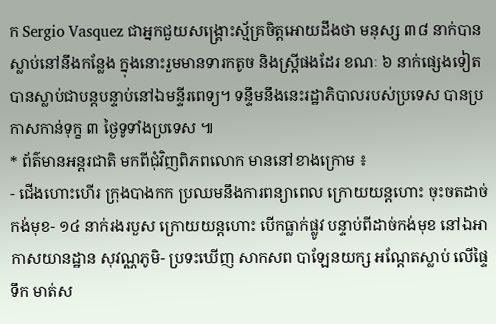ក Sergio Vasquez ជាអ្នកជួយសង្គ្រោះស្ម័គ្រចិត្តអោយដឹងថា មនុស្ស ៣៨ នាក់បានស្លាប់នៅនឹងកន្លែង ក្នុងនោះរួមមានទារកតូច និងស្រ្តីផងដែរ ខណៈ ៦ នាក់ផ្សេងទៀត បានស្លាប់ជាបន្តបន្ទាប់នៅឯមន្ទីរពេទ្យ។ ទន្ទឹមនឹងនេះរដ្ឋាភិបាលរបស់ប្រទេស បានប្រកាសកាន់ទុក្ខ ៣ ថ្ងៃទូទាំងប្រទេស ៕
* ព័ត៌មានអន្តរជាតិ មកពីជុំវិញពិភពលោក មាននៅខាងក្រោម ៖
- ជើងហោះហើរ ក្រុងបាងកក ប្រឈមនឹងការពន្យាពេល ក្រោយយន្តហោះ ចុះចតដាច់កង់មុខ- ១៤ នាក់រងរបួស ក្រោយយន្តហោះ បើកធ្លាក់ផ្លូវ បន្ទាប់ពីដាច់កង់មុខ នៅឯអាកាសយានដ្ឋាន សុវណ្ណភូមិ- ប្រទះឃើញ សាកសព បាឡែនយក្ស អណ្តែតស្លាប់ លើផ្ទៃទឹក មាត់ស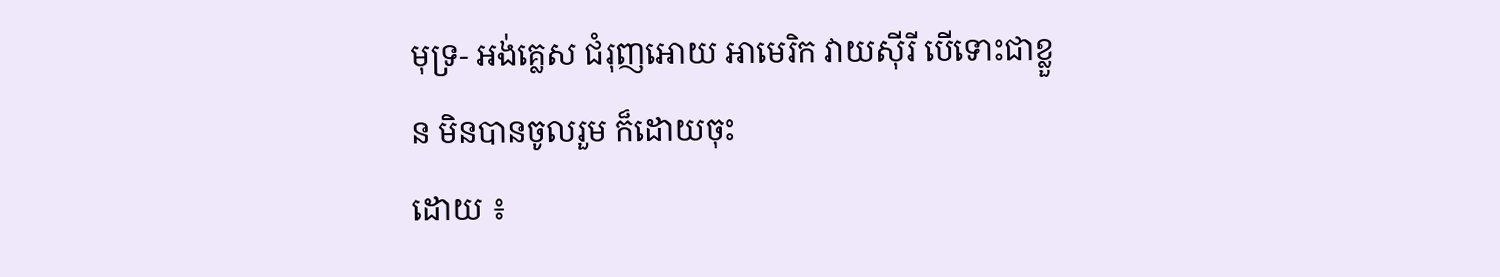មុទ្រ- អង់គ្លេស ជំរុញអោយ អាមេរិក វាយស៊ីរី បើទោះជាខ្លួន មិនបានចូលរួម ក៏ដោយចុះ
ដោយ ៖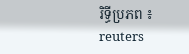រិទ្ធីប្រភព ៖ reuters